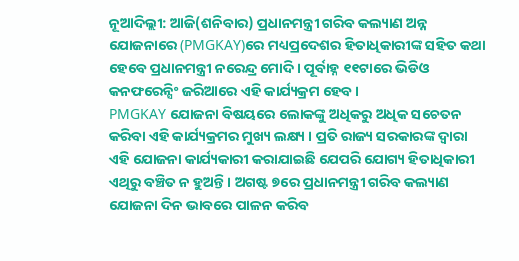ନୂଆଦିଲ୍ଲୀ: ଆଜି(ଶନିବାର) ପ୍ରଧାନମନ୍ତ୍ରୀ ଗରିବ କଲ୍ୟାଣ ଅନ୍ନ ଯୋଜନାରେ (PMGKAY)ରେ ମଧ୍ୟପ୍ରଦେଶର ହିତାଧିକାରୀଙ୍କ ସହିତ କଥା ହେବେ ପ୍ରଧାନମନ୍ତ୍ରୀ ନରେନ୍ଦ୍ର ମୋଦି । ପୂର୍ବାହ୍ନ ୧୧ଟାରେ ଭିଡିଓ କନଫରେନ୍ସିଂ ଜରିଆରେ ଏହି କାର୍ଯ୍ୟକ୍ରମ ହେବ ।
PMGKAY ଯୋଜନା ବିଷୟରେ ଲୋକଙ୍କୁ ଅଧିକରୁ ଅଧିକ ସଚେତନ କରିବା ଏହି କାର୍ଯ୍ୟକ୍ରମର ମୁଖ୍ୟ ଲକ୍ଷ୍ୟ । ପ୍ରତି ରାଜ୍ୟ ସରକାରଙ୍କ ଦ୍ବାରା ଏହି ଯୋଜନା କାର୍ଯ୍ୟକାରୀ କରାଯାଇଛି ଯେପରି ଯୋଗ୍ୟ ହିତାଧିକାରୀ ଏଥିରୁ ବଞ୍ଚିତ ନ ହୁଅନ୍ତି । ଅଗଷ୍ଟ ୭ରେ ପ୍ରଧାନମନ୍ତ୍ରୀ ଗରିବ କଲ୍ୟାଣ ଯୋଜନା ଦିନ ଭାବରେ ପାଳନ କରିବ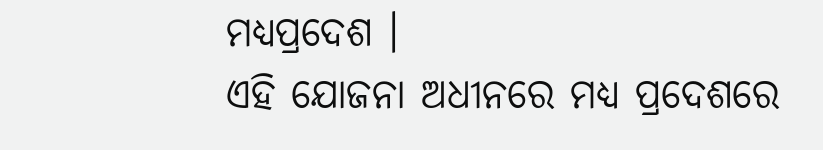ମଧ୍ୟପ୍ରଦେଶ ।
ଏହି ଯୋଜନା ଅଧୀନରେ ମଧ୍ୟ ପ୍ରଦେଶରେ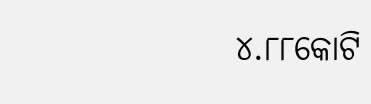୪.୮୮କୋଟି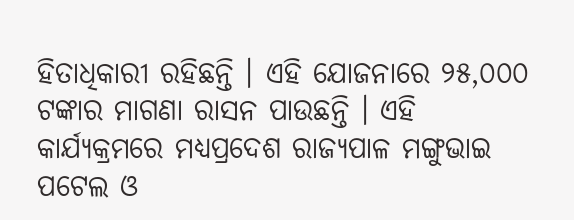ହିତାଧିକାରୀ ରହିଛନ୍ତି । ଏହି ଯୋଜନାରେ ୨୫,୦୦୦ ଟଙ୍କାର ମାଗଣା ରାସନ ପାଉଛନ୍ତି । ଏହି କାର୍ଯ୍ୟକ୍ରମରେ ମଧ୍ୟପ୍ରଦେଶ ରାଜ୍ୟପାଳ ମଙ୍ଗୁଭାଇ ପଟେଲ ଓ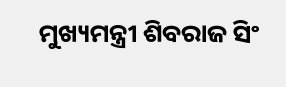ମୁଖ୍ୟମନ୍ତ୍ରୀ ଶିବରାଜ ସିଂ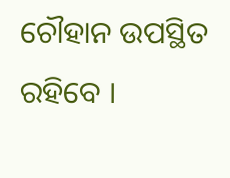ଚୌହାନ ଉପସ୍ଥିତ ରହିବେ ।